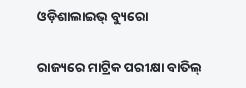ଓଡ଼ିଶାଲାଇଭ୍ ବ୍ୟୁରୋ

ରାଜ୍ୟରେ ମାଟ୍ରିକ ପରୀକ୍ଷା ବାତିଲ୍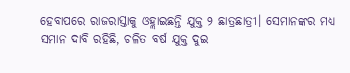ହେବାପରେ ରାଜରାସ୍ତାକୁ ଓହ୍ଲାଇଛନ୍ତି ଯୁକ୍ତ ୨ ଛାତ୍ରଛାତ୍ରୀ। ସେମାନଙ୍କର ମଧ୍ୟ ସମାନ ଦାବି ରହିଛି, ଚଳିତ ବର୍ଷ ଯୁକ୍ତ ଦୁଇ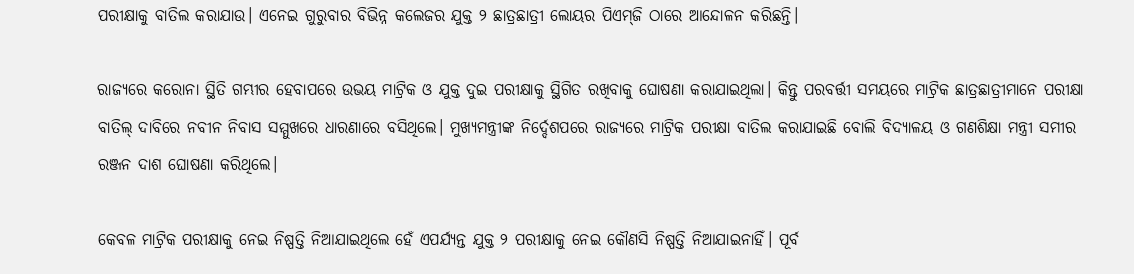ପରୀକ୍ଷାକୁ ବାତିଲ କରାଯାଉ। ଏନେଇ ଗୁରୁବାର ବିଭିନ୍ନ କଲେଜର ଯୁକ୍ତ ୨ ଛାତ୍ରଛାତ୍ରୀ ଲୋୟର ପିଏମ୍‌ଜି ଠାରେ ଆନ୍ଦୋଳନ କରିଛନ୍ତି।

ରାଜ୍ୟରେ କରୋନା ସ୍ଥିତି ଗମ୍ଭୀର ହେବାପରେ ଉଭୟ ମାଟ୍ରିକ ଓ ଯୁକ୍ତ ଦୁଇ ପରୀକ୍ଷାକୁ ସ୍ଥିଗିତ ରଖିବାକୁ ଘୋଷଣା କରାଯାଇଥିଲା। କିନ୍ତୁ ପରବର୍ତ୍ତୀ ସମୟରେ ମାଟ୍ରିକ ଛାତ୍ରଛାତ୍ରୀମାନେ ପରୀକ୍ଷା ବାତିଲ୍ ଦାବିରେ ନବୀନ ନିବାସ ସମ୍ମୁଖରେ ଧାରଣାରେ ବସିଥିଲେ। ମୁଖ୍ୟମନ୍ତ୍ରୀଙ୍କ ନିର୍ଦ୍ଦେଶପରେ ରାଜ୍ୟରେ ମାଟ୍ରିକ ପରୀକ୍ଷା ବାତିଲ କରାଯାଇଛି ବୋଲି ବିଦ୍ୟାଳୟ ଓ ଗଣଶିକ୍ଷା ମନ୍ତ୍ରୀ ସମୀର ରଞ୍ଜନ ଦାଶ ଘୋଷଣା କରିଥିଲେ।

କେବଳ ମାଟ୍ରିକ ପରୀକ୍ଷାକୁ ନେଇ ନିଷ୍ପତ୍ତି ନିଆଯାଇଥିଲେ ହେଁ ଏପର୍ଯ୍ୟନ୍ତ ଯୁକ୍ତ ୨ ପରୀକ୍ଷାକୁ ନେଇ କୌଣସି ନିଷ୍ପତ୍ତି ନିଆଯାଇନାହିଁ। ପୂର୍ବ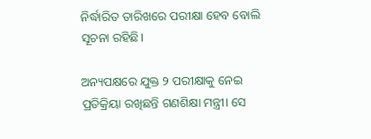ନିର୍ଦ୍ଧାରିତ ତାରିଖରେ ପରୀକ୍ଷା ହେବ ବୋଲି ସୂଚନା ରହିଛି।

ଅନ୍ୟପକ୍ଷରେ ଯୁକ୍ତ ୨ ପରୀକ୍ଷାକୁ ନେଇ ପ୍ରତିକ୍ରିୟା ରଖିଛନ୍ତି ଗଣଶିକ୍ଷା ମନ୍ତ୍ରୀ। ସେ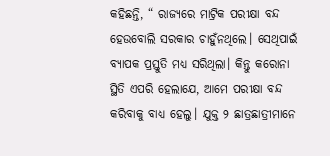କହିଛନ୍ତି, “ ରାଜ୍ୟରେ ମାଟ୍ରିକ ପରୀକ୍ଷା ବନ୍ଦ ହେଉବୋଲି ସରକାର ଚାହୁଁନଥିଲେ। ସେଥିପାଇଁ ବ୍ୟାପକ ପ୍ରସ୍ତୁତି ମଧ୍ୟ ସରିଥିଲା। କିନ୍ତୁ କରୋନା ସ୍ଥିତି ଏପରି ହେଲାଯେ, ଆମେ ପରୀକ୍ଷା ବନ୍ଦ କରିବାକୁ ବାଧ୍ୟ ହେଲୁ। ଯୁକ୍ତ ୨ ଛାତ୍ରଛାତ୍ରୀମାନେ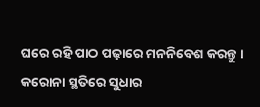ଘରେ ରହି ପାଠ ପଢ଼ାରେ ମନନିବେଶ କରନ୍ତୁ । କରୋନା ସ୍ଥତିରେ ସୁଧାର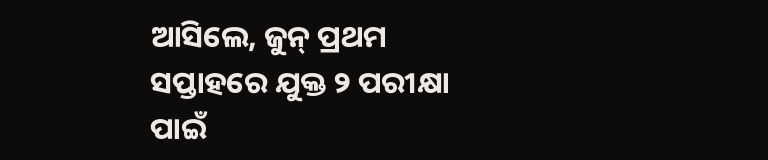ଆସିଲେ, ଜୁନ୍ ପ୍ରଥମ ସପ୍ତାହରେ ଯୁକ୍ତ ୨ ପରୀକ୍ଷା ପାଇଁ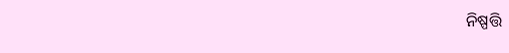ନିଷ୍ପତ୍ତି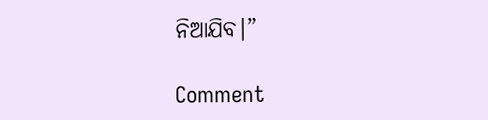ନିଆଯିବ।”

Comment